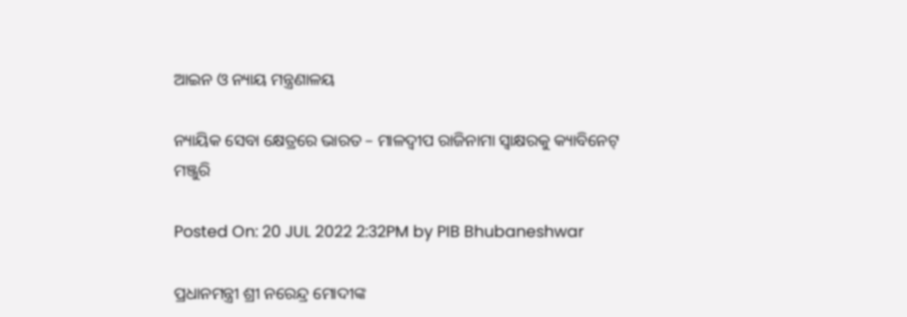ଆଇନ ଓ ନ୍ୟାୟ ମନ୍ତ୍ରଣାଳୟ

ନ୍ୟାୟିକ ସେବା କ୍ଷେତ୍ରରେ ଭାରତ – ମାଳଦ୍ୱୀପ ରାଜିନାମା ସ୍ୱାକ୍ଷରକୁ କ୍ୟାବିନେଟ୍ ମଞ୍ଜୁରି

Posted On: 20 JUL 2022 2:32PM by PIB Bhubaneshwar

ପ୍ରଧାନମନ୍ତ୍ରୀ ଶ୍ରୀ ନରେନ୍ଦ୍ର ମୋଦୀଙ୍କ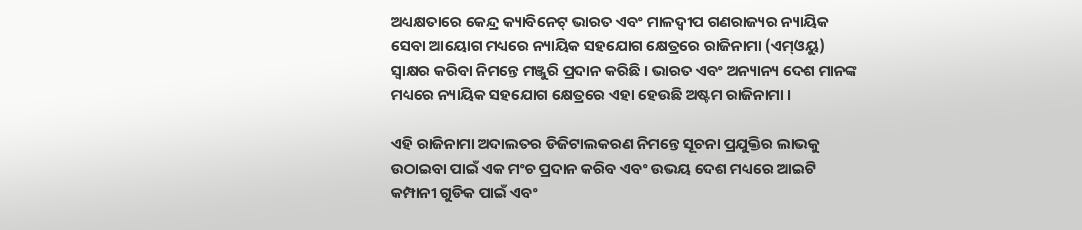ଅଧ୍ୟକ୍ଷତାରେ କେନ୍ଦ୍ର କ୍ୟାବିନେଟ୍ ଭାରତ ଏବଂ ମାଳଦ୍ୱୀପ ଗଣରାଜ୍ୟର ନ୍ୟାୟିକ ସେବା ଆୟୋଗ ମଧ୍ୟରେ ନ୍ୟାୟିକ ସହଯୋଗ କ୍ଷେତ୍ରରେ ରାଜିନାମା (ଏମ୍‌ଓୟୁ) ସ୍ୱାକ୍ଷର କରିବା ନିମନ୍ତେ ମଞ୍ଜୁରି ପ୍ରଦାନ କରିଛି । ଭାରତ ଏବଂ ଅନ୍ୟାନ୍ୟ ଦେଶ ମାନଙ୍କ ମଧ୍ୟରେ ନ୍ୟାୟିକ ସହଯୋଗ କ୍ଷେତ୍ରରେ ଏହା ହେଉଛି ଅଷ୍ଟମ ରାଜିନାମା ।

ଏହି ରାଜିନାମା ଅଦାଲତର ଡିଜିଟାଲକରଣ ନିମନ୍ତେ ସୂଚନା ପ୍ରଯୁକ୍ତିର ଲାଭକୁ ଉଠାଇବା ପାଇଁ ଏକ ମଂଚ ପ୍ରଦାନ କରିବ ଏବଂ ଉଭୟ ଦେଶ ମଧ୍ୟରେ ଆଇଟି କମ୍ପାନୀ ଗୁଡିକ ପାଇଁ ଏବଂ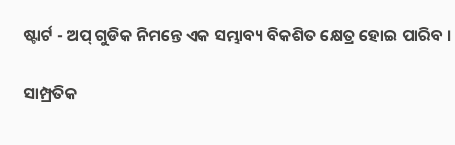ଷ୍ଟାର୍ଟ - ଅପ୍ ଗୁଡିକ ନିମନ୍ତେ ଏକ ସମ୍ଭାବ୍ୟ ବିକଶିତ କ୍ଷେତ୍ର ହୋଇ ପାରିବ ।

ସାମ୍ପ୍ରତିକ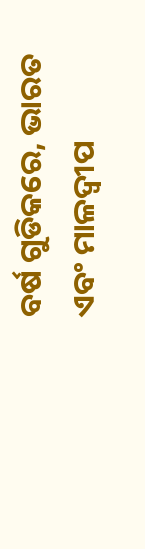ବର୍ଷ ଗୁଡିକରେ, ଭାରତ ଏବଂ ମାଳଦ୍ୱୀପ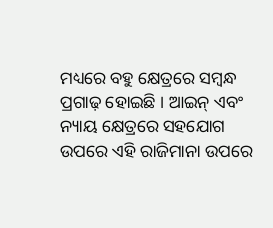ମଧ୍ୟରେ ବହୁ କ୍ଷେତ୍ରରେ ସମ୍ବନ୍ଧ ପ୍ରଗାଢ଼ ହୋଇଛି । ଆଇନ୍ ଏବଂ ନ୍ୟାୟ କ୍ଷେତ୍ରରେ ସହଯୋଗ ଉପରେ ଏହି ରାଜିମାନା ଉପରେ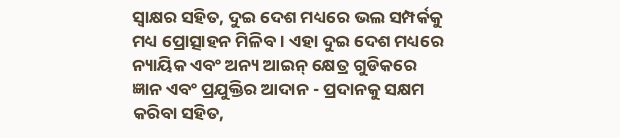ସ୍ୱାକ୍ଷର ସହିତ, ଦୁଇ ଦେଶ ମଧ୍ୟରେ ଭଲ ସମ୍ପର୍କକୁ ମଧ୍ୟ ପ୍ରୋତ୍ସାହନ ମିଳିବ । ଏହା ଦୁଇ ଦେଶ ମଧ୍ୟରେ ନ୍ୟାୟିକ ଏବଂ ଅନ୍ୟ ଆଇନ୍ କ୍ଷେତ୍ର ଗୁଡିକରେ ଜ୍ଞାନ ଏବଂ ପ୍ରଯୁକ୍ତିର ଆଦାନ - ପ୍ରଦାନକୁ ସକ୍ଷମ କରିବା ସହିତ,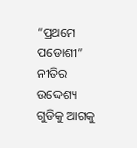“ପ୍ରଥମେ ପଡୋଶୀ” ନୀତିର ଉଦ୍ଦେଶ୍ୟ ଗୁଡିକୁ ଆଗକୁ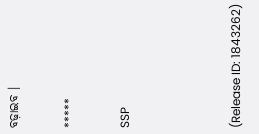ବଢ଼ାଇବ ।

*****

SSP



(Release ID: 1843262)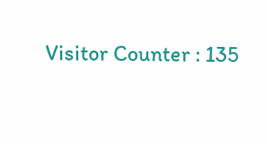Visitor Counter : 135